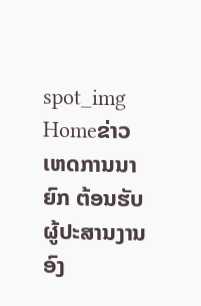spot_img
Homeຂ່າວເຫດການນາຍົກ ຕ້ອນຮັບຜູ້ປະສານງານ ອົງ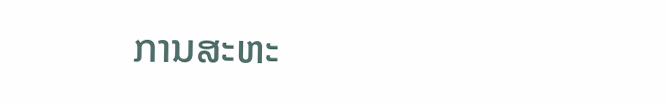ການສະຫະ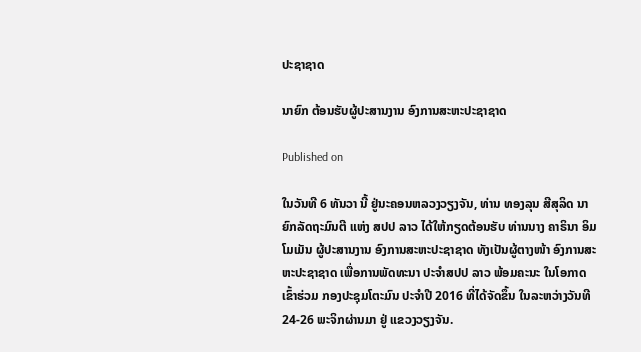ປະຊາຊາດ

ນາຍົກ ຕ້ອນຮັບຜູ້ປະສານງານ ອົງການສະຫະປະຊາຊາດ

Published on

ໃນວັນທີ 6 ທັນວາ ນີ້ ຢູ່ນະຄອນຫລວງວຽງຈັນ, ທ່ານ ທອງລຸນ ສີສຸລິດ ນາຍົກລັດຖະມົນຕີ ແຫ່ງ ສປປ ລາວ ໄດ້ໃຫ້ກຽດຕ້ອນຮັບ ທ່ານນາງ ຄາຣິນາ ອິມໂມເມັນ ຜູ້ປະສານງານ ອົງການສະຫະປະຊາຊາດ ທັງເປັນຜູ້ຕາງໜ້າ ອົງການສະຫະປະຊາຊາດ ເພື່ອການພັດທະນາ ປະຈຳສປປ ລາວ ພ້ອມຄະນະ ໃນໂອກາດເຂົ້າຮ່ວມ ກອງປະຊຸມໂຕະມົນ ປະຈຳປີ 2016 ທີ່ໄດ້ຈັດຂຶ້ນ ໃນລະຫວ່າງວັນທີ 24-26 ພະຈິກຜ່ານມາ ຢູ່ ແຂວງວຽງຈັນ.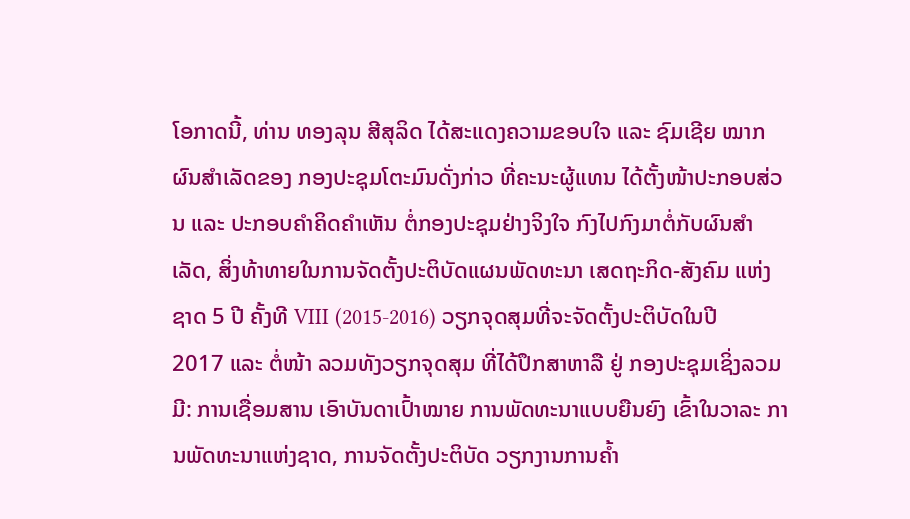ໂອກາດນີ້, ທ່ານ ທອງລຸນ ສີສຸລິດ ໄດ້ສະແດງຄວາມຂອບໃຈ ແລະ ຊົມເຊີຍ ໝາກຜົນສຳເລັດຂອງ ກອງປະຊຸມໂຕະມົນດັ່ງກ່າວ ທີ່ຄະນະຜູ້ແທນ ໄດ້ຕັ້ງໜ້າປະກອບສ່ວນ ແລະ ປະກອບຄຳຄິດຄຳເຫັນ ຕໍ່ກອງປະຊຸມຢ່າງຈິງໃຈ ກົງໄປກົງມາຕໍ່ກັບຜົນສຳເລັດ, ສິ່ງທ້າທາຍໃນການຈັດຕັ້ງປະຕິບັດແຜນພັດທະນາ ເສດຖະກິດ-ສັງຄົມ ແຫ່ງຊາດ 5 ປີ ຄັ້ງທີ VIII (2015-2016) ວຽກຈຸດສຸມທີ່ຈະຈັດຕັ້ງປະຕິບັດໃນປີ 2017 ແລະ ຕໍ່ໜ້າ ລວມທັງວຽກຈຸດສຸມ ທີ່ໄດ້ປຶກສາຫາລື ຢູ່ ກອງປະຊຸມເຊິ່ງລວມ ມີ: ການເຊື່ອມສານ ເອົາບັນດາເປົ້າໝາຍ ການພັດທະນາແບບຍືນຍົງ ເຂົ້າໃນວາລະ ການພັດທະນາແຫ່ງຊາດ, ການຈັດຕັ້ງປະຕິບັດ ວຽກງານການຄ້ຳ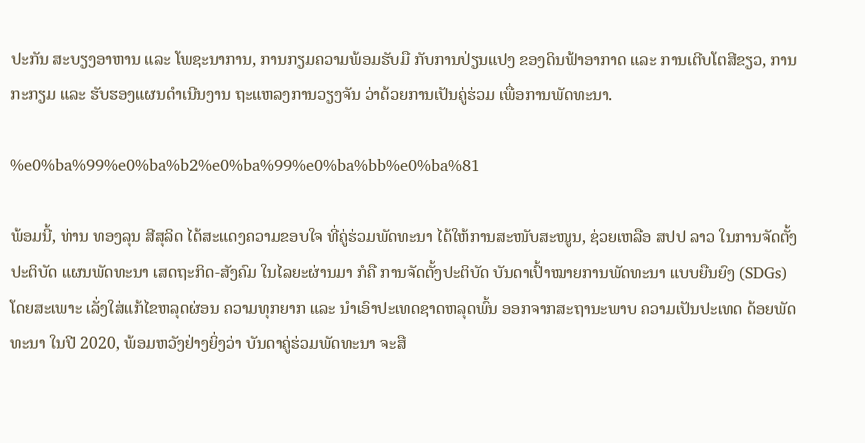ປະກັນ ສະບຽງອາຫານ ແລະ ໂພຊະນາການ, ການກຽມຄວາມພ້ອມຮັບມື ກັບການປ່ຽນແປງ ຂອງດິນຟ້າອາກາດ ແລະ ການເຕີບໂຕສີຂຽວ, ການກະກຽມ ແລະ ຮັບຮອງແຜນດຳເນີນງານ ຖະແຫລງການວຽງຈັນ ວ່າດ້ວຍການເປັນຄູ່ຮ່ວມ ເພື່ອການພັດທະນາ.

%e0%ba%99%e0%ba%b2%e0%ba%99%e0%ba%bb%e0%ba%81

ພ້ອມນີ້, ທ່ານ ທອງລຸນ ສີສຸລິດ ໄດ້ສະແດງຄວາມຂອບໃຈ ທີ່ຄູ່ຮ່ວມພັດທະນາ ໄດ້ໃຫ້ການສະໜັບສະໜູນ, ຊ່ວຍເຫລືອ ສປປ ລາວ ໃນການຈັດຕັ້ງປະຕິບັດ ແຜນພັດທະນາ ເສດຖະກິດ-ສັງຄົມ ໃນໄລຍະຜ່ານມາ ກໍຄື ການຈັດຕັ້ງປະຕິບັດ ບັນດາເປົ້າໝາຍການພັດທະນາ ແບບຍືນຍົງ (SDGs) ໂດຍສະເພາະ ເລັ່ງໃສ່ແກ້ໄຂຫລຸດຜ່ອນ ຄວາມທຸກຍາກ ແລະ ນຳເອົາປະເທດຊາດຫລຸດພົ້ນ ອອກຈາກສະຖານະພາບ ຄວາມເປັນປະເທດ ດ້ອຍພັດທະນາ ໃນປີ 2020, ພ້ອມຫວັງຢ່າງຍິ່ງວ່າ ບັນດາຄູ່ຮ່ວມພັດທະນາ ຈະສື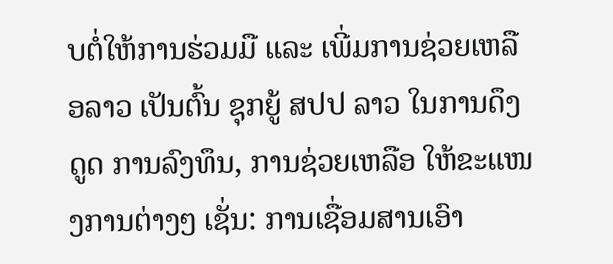ບຕໍ່ໃຫ້ການຮ່ວມມື ແລະ ເພີ່ມການຊ່ວຍເຫລືອລາວ ເປັນຕົ້ນ ຊຸກຍູ້ ສປປ ລາວ ໃນການດຶງດູດ ການລົງທຶນ, ການຊ່ວຍເຫລືອ ໃຫ້ຂະແໜງການຕ່າງໆ ເຊັ່ນ: ການເຊື່ອມສານເອົາ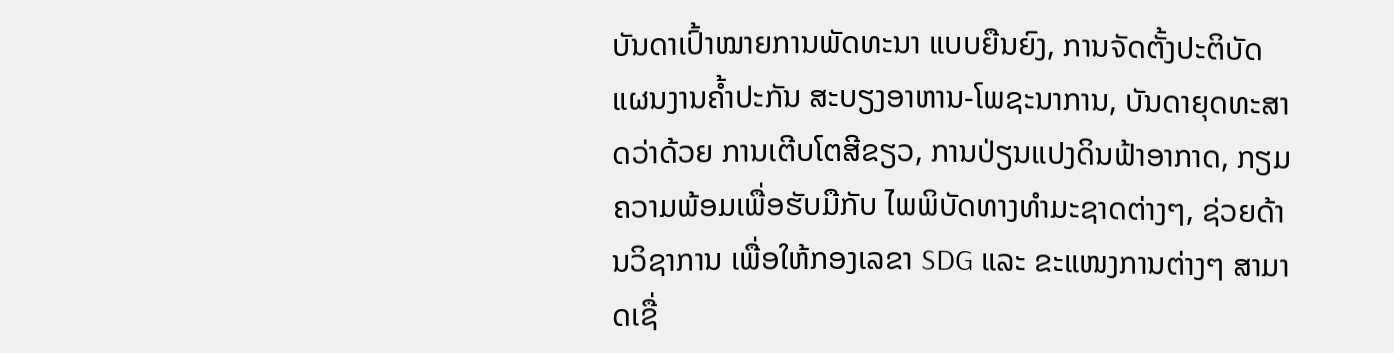ບັນດາເປົ້າໝາຍການພັດທະນາ ແບບຍືນຍົງ, ການຈັດຕັ້ງປະຕິບັດ ແຜນງານຄ້ຳປະກັນ ສະບຽງອາຫານ-ໂພຊະນາການ, ບັນດາຍຸດທະສາດວ່າດ້ວຍ ການເຕີບໂຕສີຂຽວ, ການປ່ຽນແປງດິນຟ້າອາກາດ, ກຽມຄວາມພ້ອມເພື່ອຮັບມືກັບ ໄພພິບັດທາງທຳມະຊາດຕ່າງໆ, ຊ່ວຍດ້ານວິຊາການ ເພື່ອໃຫ້ກອງເລຂາ SDG ແລະ ຂະແໜງການຕ່າງໆ ສາມາດເຊື່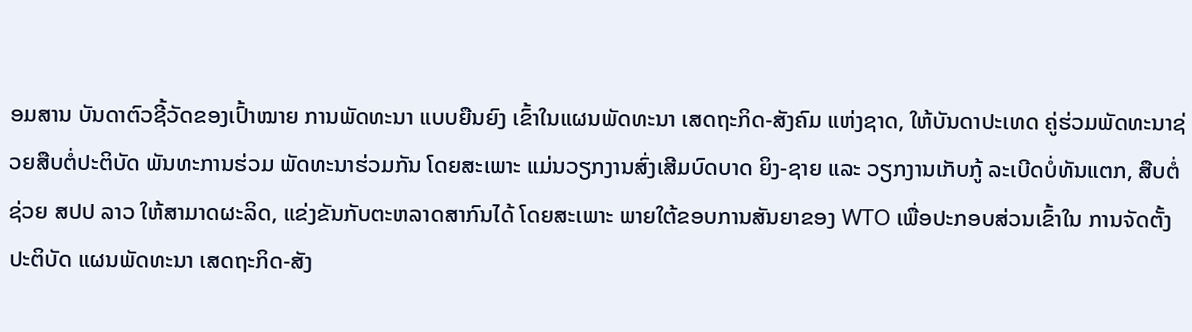ອມສານ ບັນດາຕົວຊີ້ວັດຂອງເປົ້າໝາຍ ການພັດທະນາ ແບບຍືນຍົງ ເຂົ້າໃນແຜນພັດທະນາ ເສດຖະກິດ-ສັງຄົມ ແຫ່ງຊາດ, ໃຫ້ບັນດາປະເທດ ຄູ່ຮ່ວມພັດທະນາຊ່ວຍສືບຕໍ່ປະຕິບັດ ພັນທະການຮ່ວມ ພັດທະນາຮ່ວມກັນ ໂດຍສະເພາະ ແມ່ນວຽກງານສົ່ງເສີມບົດບາດ ຍິງ-ຊາຍ ແລະ ວຽກງານເກັບກູ້ ລະເບີດບໍ່ທັນແຕກ, ສືບຕໍ່ຊ່ວຍ ສປປ ລາວ ໃຫ້ສາມາດຜະລິດ, ແຂ່ງຂັນກັບຕະຫລາດສາກົນໄດ້ ໂດຍສະເພາະ ພາຍໃຕ້ຂອບການສັນຍາຂອງ WTO ເພື່ອປະກອບສ່ວນເຂົ້າໃນ ການຈັດຕັ້ງປະຕິບັດ ແຜນພັດທະນາ ເສດຖະກິດ-ສັງ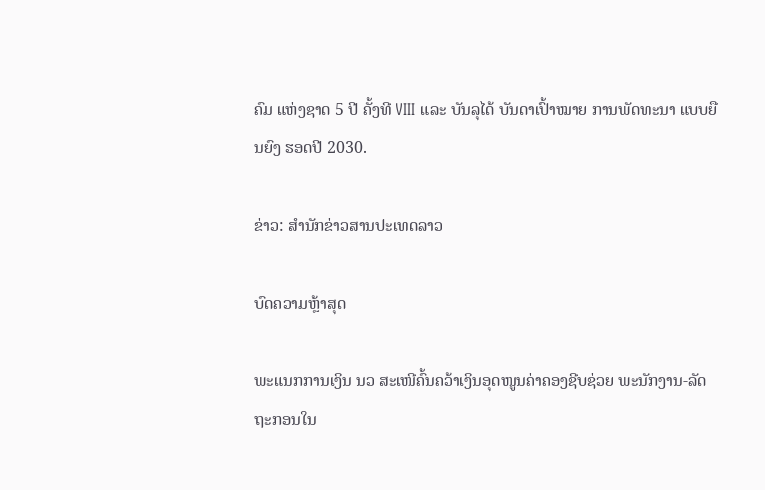ຄົມ ແຫ່ງຊາດ 5 ປີ ຄັ້ງທີ VIII ແລະ ບັນລຸໄດ້ ບັນດາເປົ້າໝາຍ ການພັດທະນາ ແບບຍືນຍົງ ຮອດປີ 2030.

ຂ່າວ: ສຳນັກຂ່າວສານປະເທດລາວ

ບົດຄວາມຫຼ້າສຸດ

ພະແນກການເງິນ ນວ ສະເໜີຄົ້ນຄວ້າເງິນອຸດໜູນຄ່າຄອງຊີບຊ່ວຍ ພະນັກງານ-ລັດຖະກອນໃນ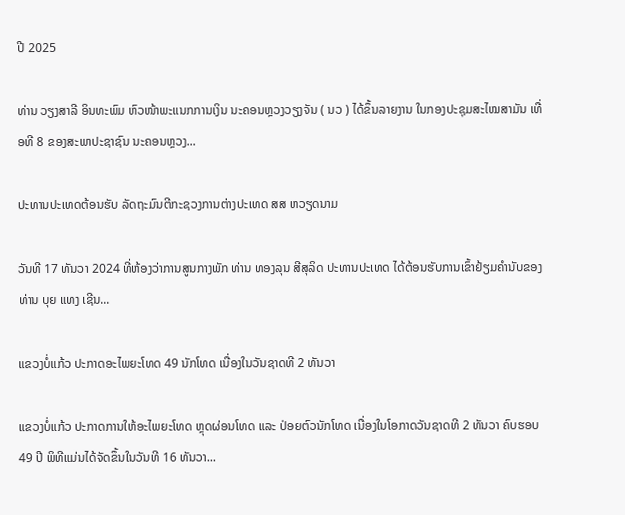ປີ 2025

ທ່ານ ວຽງສາລີ ອິນທະພົມ ຫົວໜ້າພະແນກການເງິນ ນະຄອນຫຼວງວຽງຈັນ ( ນວ ) ໄດ້ຂຶ້ນລາຍງານ ໃນກອງປະຊຸມສະໄໝສາມັນ ເທື່ອທີ 8 ຂອງສະພາປະຊາຊົນ ນະຄອນຫຼວງ...

ປະທານປະເທດຕ້ອນຮັບ ລັດຖະມົນຕີກະຊວງການຕ່າງປະເທດ ສສ ຫວຽດນາມ

ວັນທີ 17 ທັນວາ 2024 ທີ່ຫ້ອງວ່າການສູນກາງພັກ ທ່ານ ທອງລຸນ ສີສຸລິດ ປະທານປະເທດ ໄດ້ຕ້ອນຮັບການເຂົ້າຢ້ຽມຄຳນັບຂອງ ທ່ານ ບຸຍ ແທງ ເຊີນ...

ແຂວງບໍ່ແກ້ວ ປະກາດອະໄພຍະໂທດ 49 ນັກໂທດ ເນື່ອງໃນວັນຊາດທີ 2 ທັນວາ

ແຂວງບໍ່ແກ້ວ ປະກາດການໃຫ້ອະໄພຍະໂທດ ຫຼຸດຜ່ອນໂທດ ແລະ ປ່ອຍຕົວນັກໂທດ ເນື່ອງໃນໂອກາດວັນຊາດທີ 2 ທັນວາ ຄົບຮອບ 49 ປີ ພິທີແມ່ນໄດ້ຈັດຂຶ້ນໃນວັນທີ 16 ທັນວາ...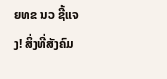ຍທຂ ນວ ຊີ້ແຈງ! ສິ່ງທີ່ສັງຄົມ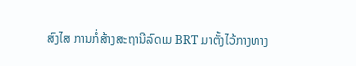ສົງໄສ ການກໍ່ສ້າງສະຖານີລົດເມ BRT ມາຕັ້ງໄວ້ກາງທາງ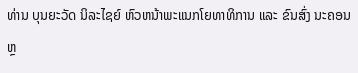ທ່ານ ບຸນຍະວັດ ນິລະໄຊຍ໌ ຫົວຫນ້າພະແນກໂຍທາທິການ ແລະ ຂົນສົ່ງ ນະຄອນຫຼ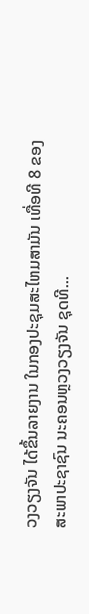ວງວຽງຈັນ ໄດ້ຂຶ້ນລາຍງານ ໃນກອງປະຊຸມສະໄຫມສາມັນ ເທື່ອທີ 8 ຂອງສະພາປະຊາຊົນ ນະຄອນຫຼວງວຽງຈັນ ຊຸດທີ...